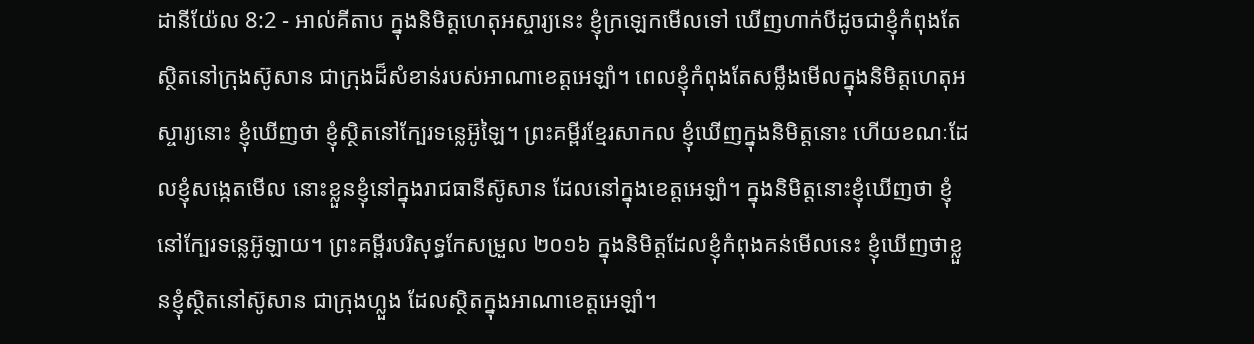ដានីយ៉ែល 8:2 - អាល់គីតាប ក្នុងនិមិត្តហេតុអស្ចារ្យនេះ ខ្ញុំក្រឡេកមើលទៅ ឃើញហាក់បីដូចជាខ្ញុំកំពុងតែស្ថិតនៅក្រុងស៊ូសាន ជាក្រុងដ៏សំខាន់របស់អាណាខេត្តអេឡាំ។ ពេលខ្ញុំកំពុងតែសម្លឹងមើលក្នុងនិមិត្តហេតុអស្ចារ្យនោះ ខ្ញុំឃើញថា ខ្ញុំស្ថិតនៅក្បែរទន្លេអ៊ូឡៃ។ ព្រះគម្ពីរខ្មែរសាកល ខ្ញុំឃើញក្នុងនិមិត្តនោះ ហើយខណៈដែលខ្ញុំសង្កេតមើល នោះខ្លួនខ្ញុំនៅក្នុងរាជធានីស៊ូសាន ដែលនៅក្នុងខេត្តអេឡាំ។ ក្នុងនិមិត្តនោះខ្ញុំឃើញថា ខ្ញុំនៅក្បែរទន្លេអ៊ូឡាយ។ ព្រះគម្ពីរបរិសុទ្ធកែសម្រួល ២០១៦ ក្នុងនិមិត្តដែលខ្ញុំកំពុងគន់មើលនេះ ខ្ញុំឃើញថាខ្លួនខ្ញុំស្ថិតនៅស៊ូសាន ជាក្រុងហ្លួង ដែលស្ថិតក្នុងអាណាខេត្តអេឡាំ។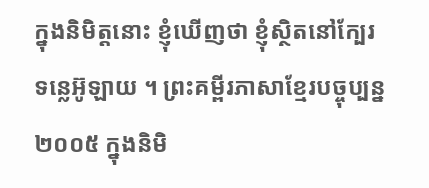ក្នុងនិមិត្តនោះ ខ្ញុំឃើញថា ខ្ញុំស្ថិតនៅក្បែរទន្លេអ៊ូឡាយ ។ ព្រះគម្ពីរភាសាខ្មែរបច្ចុប្បន្ន ២០០៥ ក្នុងនិមិ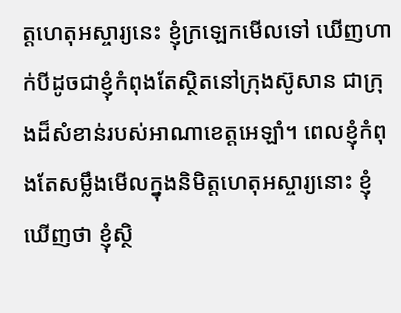ត្តហេតុអស្ចារ្យនេះ ខ្ញុំក្រឡេកមើលទៅ ឃើញហាក់បីដូចជាខ្ញុំកំពុងតែស្ថិតនៅក្រុងស៊ូសាន ជាក្រុងដ៏សំខាន់របស់អាណាខេត្តអេឡាំ។ ពេលខ្ញុំកំពុងតែសម្លឹងមើលក្នុងនិមិត្តហេតុអស្ចារ្យនោះ ខ្ញុំឃើញថា ខ្ញុំស្ថិ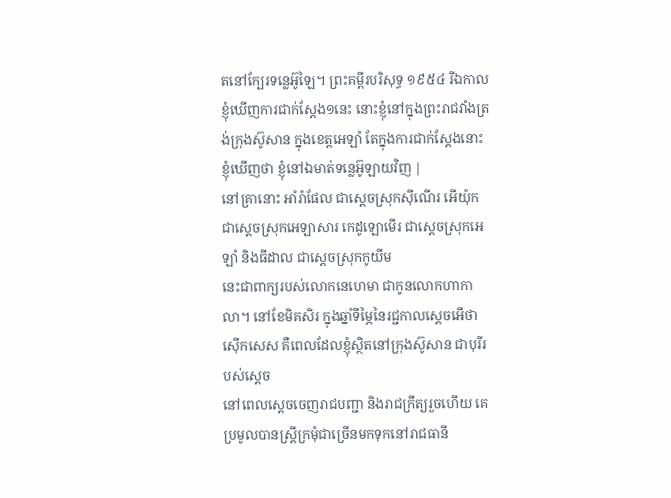តនៅក្បែរទន្លេអ៊ូឡៃ។ ព្រះគម្ពីរបរិសុទ្ធ ១៩៥៤ រីឯកាលខ្ញុំឃើញការជាក់ស្តែង១នេះ នោះខ្ញុំនៅក្នុងព្រះរាជវាំងត្រង់ក្រុងស៊ូសាន ក្នុងខេត្តអេឡាំ តែក្នុងការជាក់ស្តែងនោះខ្ញុំឃើញថា ខ្ញុំនៅឯមាត់ទន្លេអ៊ូឡាយវិញ |
នៅគ្រានោះ អាំរ៉ាផែល ជាស្តេចស្រុកស៊ីណើរ អើយ៉ុក ជាស្តេចស្រុកអេឡាសារ កេដូឡោមើរ ជាស្តេចស្រុកអេឡាំ និងធីដាល ជាស្តេចស្រុកកូយីម
នេះជាពាក្យរបស់លោកនេហេមា ជាកូនលោកហាកាលា។ នៅខែមិគសិរ ក្នុងឆ្នាំទីម្ភៃនៃរជ្ជកាលស្តេចអើថាស៊ើកសេស គឺពេលដែលខ្ញុំស្ថិតនៅក្រុងស៊ូសាន ជាបុរីរបស់ស្ដេច
នៅពេលស្ដេចចេញរាជបញ្ជា និងរាជក្រឹត្យរួចហើយ គេប្រមូលបានស្ត្រីក្រមុំជាច្រើនមកទុកនៅរាជធានី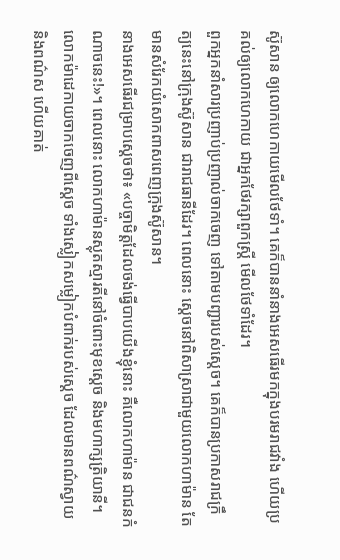ស៊ូសាន ឲ្យលោកហេកាយមើលថែទាំ។ គេក៏បាននាំនាងអេសធើរមកក្នុងបរមរាជវាំង ហើយប្រគល់ឲ្យលោកហេកាយ ជាអ្នកថែរក្សាពួកស្ត្រី មើលថែទាំដែរ។
ពួកអ្នកនាំសារប្រញាប់ប្រញាល់ចាកចេញ ទៅតាមបញ្ជារបស់ស្ដេច។ គេក៏បានប្រកាសរាជក្រឹត្យនេះនៅក្រុងស៊ូសាន ជារាជធានីដែរ។ ពេលនោះ ស្តេចនៅពិសាស្រាជាមួយលោកហាម៉ាន តែមានសំរែកយំសោកពាសពេញក្រុងស៊ូសាន។
នាងអេសធើរជម្រាបស្ដេចថា៖ «បច្ចាមិត្តដែលចង់ធ្វើបាបយើងខ្ញុំនោះ គឺលោកហាម៉ាន ជាជនកំណាចនេះ!»។ ពេលនោះ លោកហាម៉ានស្លុតស្មារតីនៅចំពោះមុខស្តេច និងមហាក្សត្រិយានី។
លោកម៉ាដេកាយចាកចេញពីស្តេច ទាំងស្លៀកសម្លៀកបំពាក់របស់ស្ដេច ដែលមានពណ៌ស្វាយ និងពណ៌ស ហើយគាត់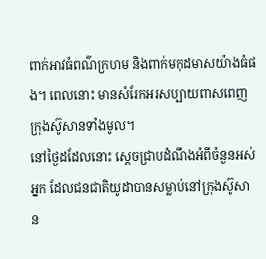ពាក់អាវធំពណ៌ក្រហម និងពាក់មកុដមាសយ៉ាងធំផង។ ពេលនោះ មានសំរែកអរសប្បាយពាសពេញក្រុងស៊ូសានទាំងមូល។
នៅថ្ងៃដដែលនោះ ស្តេចជ្រាបដំណឹងអំពីចំនួនអស់អ្នក ដែលជនជាតិយូដាបានសម្លាប់នៅក្រុងស៊ូសាន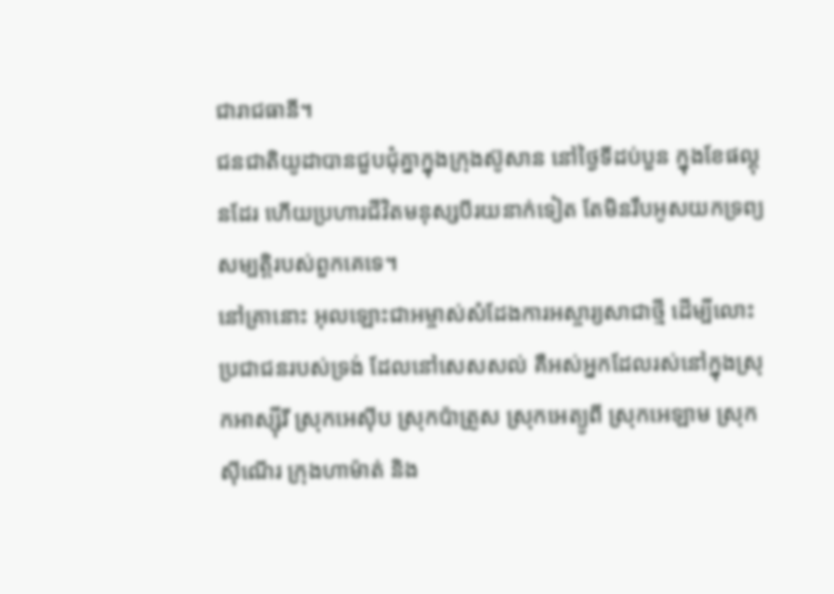ជារាជធានី។
ជនជាតិយូដាបានជួបជុំគ្នាក្នុងក្រុងស៊ូសាន នៅថ្ងៃទីដប់បួន ក្នុងខែផល្គុនដែរ ហើយប្រហារជីវិតមនុស្សបីរយនាក់ទៀត តែមិនរឹបអូសយកទ្រព្យសម្បត្តិរបស់ពួកគេទេ។
នៅគ្រានោះ អុលឡោះជាអម្ចាស់សំដែងការអស្ចារ្យសាជាថ្មី ដើម្បីលោះប្រជាជនរបស់ទ្រង់ ដែលនៅសេសសល់ គឺអស់អ្នកដែលរស់នៅក្នុងស្រុកអាស្ស៊ីរី ស្រុកអេស៊ីប ស្រុកប៉ាត្រូស ស្រុកអេត្យូពី ស្រុកអេឡាម ស្រុកស៊ីណើរ ក្រុងហាម៉ាត់ និង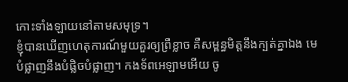កោះទាំងឡាយនៅតាមសមុទ្រ។
ខ្ញុំបានឃើញហេតុការណ៍មួយគួរឲ្យព្រឺខ្លាច គឺសម្ពន្ធមិត្តនឹងក្បត់គ្នាឯង មេបំផ្លាញនឹងបំផ្លិចបំផ្លាញ។ កងទ័ពអេឡាមអើយ ចូ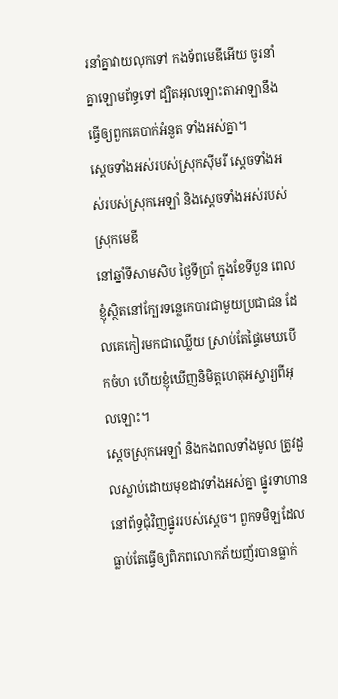រនាំគ្នាវាយលុកទៅ កងទ័ពមេឌីអើយ ចូរនាំគ្នាឡោមព័ទ្ធទៅ ដ្បិតអុលឡោះតាអាឡានឹងធ្វើឲ្យពួកគេបាក់អំនួត ទាំងអស់គ្នា។
ស្ដេចទាំងអស់របស់ស្រុកស៊ីមរី ស្ដេចទាំងអស់របស់ស្រុកអេឡាំ និងស្ដេចទាំងអស់របស់ស្រុកមេឌី
នៅឆ្នាំទីសាមសិប ថ្ងៃទីប្រាំ ក្នុងខែទីបួន ពេលខ្ញុំស្ថិតនៅក្បែរទន្លេកេបារជាមួយប្រជាជន ដែលគេកៀរមកជាឈ្លើយ ស្រាប់តែផ្ទៃមេឃបើកចំហ ហើយខ្ញុំឃើញនិមិត្តហេតុអស្ចារ្យពីអុលឡោះ។
ស្ដេចស្រុកអេឡាំ និងកងពលទាំងមូល ត្រូវដួលស្លាប់ដោយមុខដាវទាំងអស់គ្នា ផ្នូរទាហាននៅព័ទ្ធជុំវិញផ្នូររបស់ស្ដេច។ ពួកទមិឡដែលធ្លាប់តែធ្វើឲ្យពិភពលោកភ័យញ័របានធ្លាក់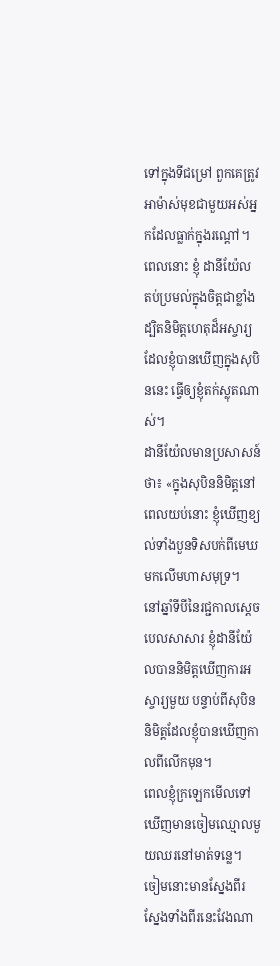ទៅក្នុងទីជម្រៅ ពួកគេត្រូវអាម៉ាស់មុខជាមួយអស់អ្នកដែលធ្លាក់ក្នុងរណ្ដៅ។
ពេលនោះ ខ្ញុំ ដានីយ៉ែល តប់ប្រមល់ក្នុងចិត្តជាខ្លាំង ដ្បិតនិមិត្តហេតុដ៏អស្ចារ្យដែលខ្ញុំបានឃើញក្នុងសុបិននេះ ធ្វើឲ្យខ្ញុំតក់ស្លុតណាស់។
ដានីយ៉ែលមានប្រសាសន៍ថា៖ «ក្នុងសុបិននិមិត្តនៅពេលយប់នោះ ខ្ញុំឃើញខ្យល់ទាំងបួនទិសបក់ពីមេឃមកលើមហាសមុទ្រ។
នៅឆ្នាំទីបីនៃរជ្ជកាលស្តេចបេលសាសារ ខ្ញុំដានីយ៉ែលបាននិមិត្តឃើញការអស្ចារ្យមួយ បន្ទាប់ពីសុបិននិមិត្តដែលខ្ញុំបានឃើញកាលពីលើកមុន។
ពេលខ្ញុំក្រឡេកមើលទៅ ឃើញមានចៀមឈ្មោលមួយឈរនៅមាត់ទន្លេ។ ចៀមនោះមានស្នែងពីរ ស្នែងទាំងពីរនេះវែងណា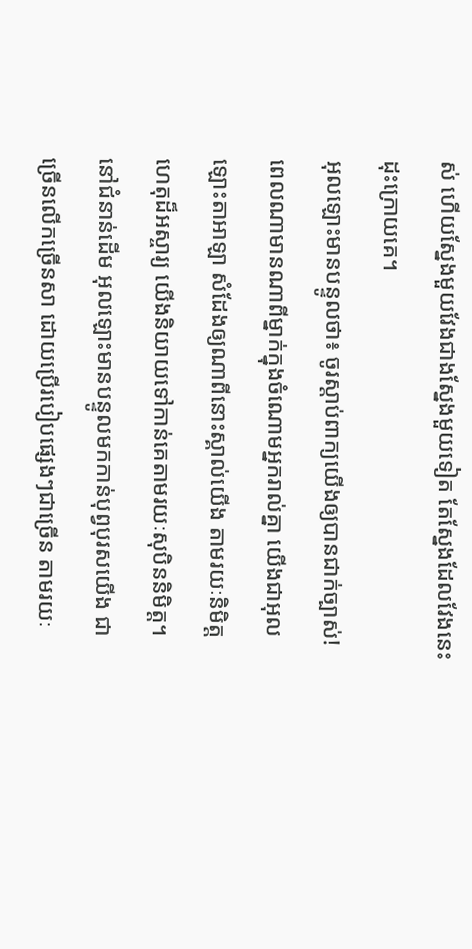ស់ ហើយស្នែងមួយវែងជាងស្នែងមួយទៀត តែស្នែងដែលវែងនេះដុះក្រោយគេ។
អុលឡោះមានបន្ទូលថា៖ ចូរស្តាប់ពាក្យយើងឲ្យបានជាក់ច្បាស់! ពេលណាមានណាពីម្នាក់ក្នុងចំណោមអ្នករាល់គ្នា យើងជាអុលឡោះតាអាឡា សំដែងឲ្យណាពីនោះស្គាល់យើង តាមរយៈនិមិត្តហេតុដ៏អស្ចារ្យ យើងនិយាយទៅកាន់គេតាមរយៈសុបិននិមិត្ត។
នៅជំនាន់ដើម អុលឡោះមានបន្ទូលមកកាន់បុព្វបុរសយើង ជាច្រើនលើកច្រើនសា ដោយប្រើរបៀបផ្សេងៗជាច្រើន តាមរយៈ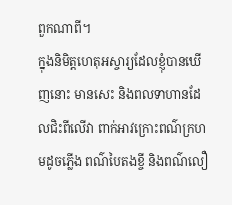ពួកណាពី។
ក្នុងនិមិត្ដហេតុអស្ចារ្យដែលខ្ញុំបានឃើញនោះ មានសេះ និងពលទាហានដែលជិះពីលើវា ពាក់អាវក្រោះពណ៌ក្រហមដូចភ្លើង ពណ៌បៃតងខ្ចី និងពណ៌លឿ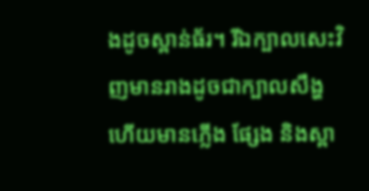ងដូចស្ពាន់ធ័រ។ រីឯក្បាលសេះវិញមានរាងដូចជាក្បាលសឹង្ហ ហើយមានភ្លើង ផ្សែង និងស្ពា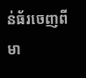ន់ធ័រចេញពីមា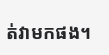ត់វាមកផង។